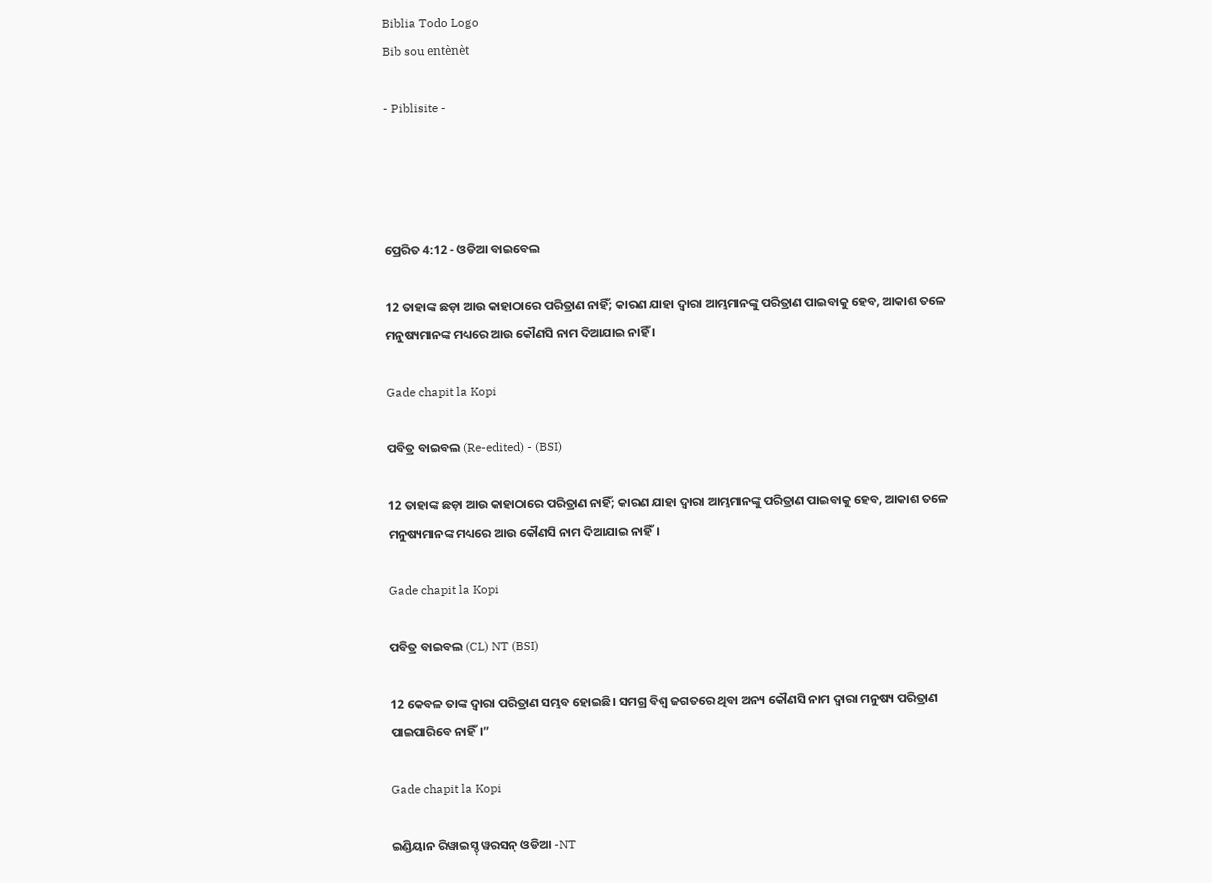Biblia Todo Logo
Bib sou entènèt

- Piblisite -




ପ୍ରେରିତ 4:12 - ଓଡିଆ ବାଇବେଲ

12 ତାହାଙ୍କ ଛଡ଼ା ଆଉ କାହାଠାରେ ପରିତ୍ରାଣ ନାହିଁ; କାରଣ ଯାହା ଦ୍ୱାରା ଆମ୍ଭମାନଙ୍କୁ ପରିତ୍ରାଣ ପାଇବାକୁ ହେବ, ଆକାଶ ତଳେ ମନୁଷ୍ୟମାନଙ୍କ ମଧ୍ୟରେ ଆଉ କୌଣସି ନାମ ଦିଆଯାଇ ନାହିଁ ।

Gade chapit la Kopi

ପବିତ୍ର ବାଇବଲ (Re-edited) - (BSI)

12 ତାହାଙ୍କ ଛଡ଼ା ଆଉ କାହାଠାରେ ପରିତ୍ରାଣ ନାହିଁ; କାରଣ ଯାହା ଦ୍ଵାରା ଆମ୍ଭମାନଙ୍କୁ ପରିତ୍ରାଣ ପାଇବାକୁ ହେବ, ଆକାଶ ତଳେ ମନୁଷ୍ୟମାନଙ୍କ ମଧ୍ୟରେ ଆଉ କୌଣସି ନାମ ଦିଆଯାଇ ନାହିଁ।

Gade chapit la Kopi

ପବିତ୍ର ବାଇବଲ (CL) NT (BSI)

12 କେବଳ ତାଙ୍କ ଦ୍ୱାରା ପରିତ୍ରାଣ ସମ୍ଭବ ହୋଇଛି। ସମଗ୍ର ବିଶ୍ୱ ଜଗତରେ ଥିବା ଅନ୍ୟ କୌଣସି ନାମ ଦ୍ୱାରା ମନୁଷ୍ୟ ପରିତ୍ରାଣ ପାଇପାରିବେ ନାହିଁ।”

Gade chapit la Kopi

ଇଣ୍ଡିୟାନ ରିୱାଇସ୍ଡ୍ ୱରସନ୍ ଓଡିଆ -NT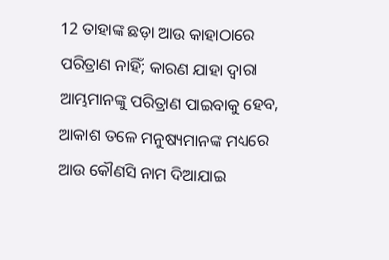12 ତାହାଙ୍କ ଛଡ଼ା ଆଉ କାହାଠାରେ ପରିତ୍ରାଣ ନାହିଁ; କାରଣ ଯାହା ଦ୍ୱାରା ଆମ୍ଭମାନଙ୍କୁ ପରିତ୍ରାଣ ପାଇବାକୁ ହେବ, ଆକାଶ ତଳେ ମନୁଷ୍ୟମାନଙ୍କ ମଧ୍ୟରେ ଆଉ କୌଣସି ନାମ ଦିଆଯାଇ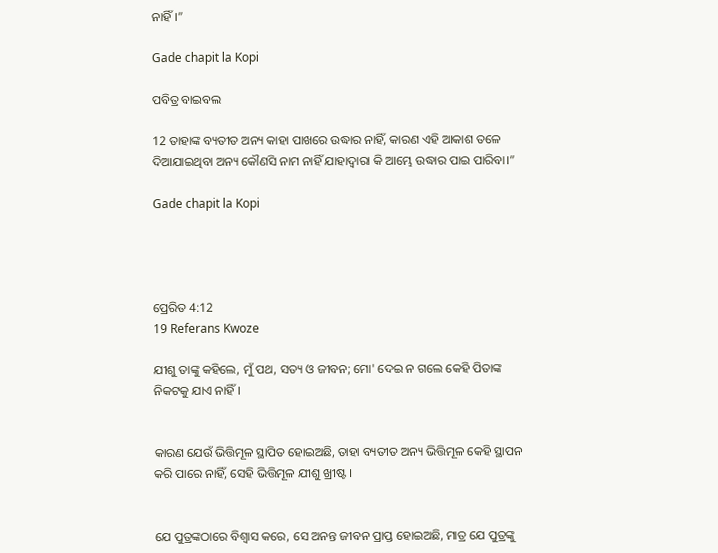ନାହିଁ।”

Gade chapit la Kopi

ପବିତ୍ର ବାଇବଲ

12 ତାହାଙ୍କ ବ୍ୟତୀତ ଅନ୍ୟ କାହା ପାଖରେ ଉଦ୍ଧାର ନାହିଁ, କାରଣ ଏହି ଆକାଶ ତଳେ ଦିଆଯାଇଥିବା ଅନ୍ୟ କୌଣସି ନାମ ନାହିଁ ଯାହାଦ୍ୱାରା କି ଆମ୍ଭେ ଉଦ୍ଧାର ପାଇ ପାରିବା।”

Gade chapit la Kopi




ପ୍ରେରିତ 4:12
19 Referans Kwoze

ଯୀଶୁ ତାଙ୍କୁ କହିଲେ, ମୁଁ ପଥ, ସତ୍ୟ ଓ ଜୀବନ; ମୋ' ଦେଇ ନ ଗଲେ କେହି ପିତାଙ୍କ ନିକଟକୁ ଯାଏ ନାହିଁ ।


କାରଣ ଯେଉଁ ଭିତ୍ତିମୂଳ ସ୍ଥାପିତ ହୋଇଅଛି, ତାହା ବ୍ୟତୀତ ଅନ୍ୟ ଭିତ୍ତିମୂଳ କେହି ସ୍ଥାପନ କରି ପାରେ ନାହିଁ, ସେହି ଭିତ୍ତିମୂଳ ଯୀଶୁ ଖ୍ରୀଷ୍ଟ ।


ଯେ ପୁତ୍ରଙ୍କଠାରେ ବିଶ୍ୱାସ କରେ, ସେ ଅନନ୍ତ ଜୀବନ ପ୍ରାପ୍ତ ହୋଇଅଛି, ମାତ୍ର ଯେ ପୁତ୍ରଙ୍କୁ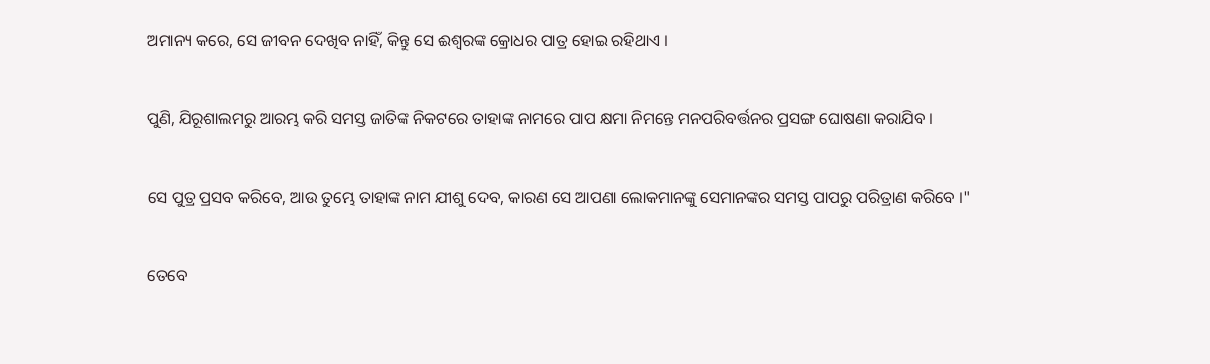ଅମାନ୍ୟ କରେ, ସେ ଜୀବନ ଦେଖିବ ନାହିଁ, କିନ୍ତୁ ସେ ଈଶ୍ୱରଙ୍କ କ୍ରୋଧର ପାତ୍ର ହୋଇ ରହିଥାଏ ।


ପୁଣି, ଯିରୂଶାଲମରୁ ଆରମ୍ଭ କରି ସମସ୍ତ ଜାତିଙ୍କ ନିକଟରେ ତାହାଙ୍କ ନାମରେ ପାପ କ୍ଷମା ନିମନ୍ତେ ମନପରିବର୍ତ୍ତନର ପ୍ରସଙ୍ଗ ଘୋଷଣା କରାଯିବ ।


ସେ ପୁତ୍ର ପ୍ରସବ କରିବେ, ଆଉ ତୁମ୍ଭେ ତାହାଙ୍କ ନାମ ଯୀଶୁ ଦେବ, କାରଣ ସେ ଆପଣା ଲୋକମାନଙ୍କୁ ସେମାନଙ୍କର ସମସ୍ତ ପାପରୁ ପରିତ୍ରାଣ କରିବେ ।"


ତେବେ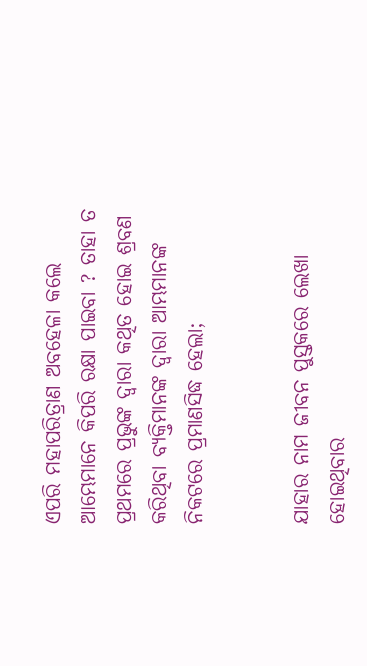ଏପରି ମହାପରିତ୍ରାଣ ଅବହେଳା କଲେ ଆମ୍ଭେମାନେ କିପରି ରକ୍ଷା ପାଇବା ? ତାହା ତ ପ୍ରଥମରେ ପ୍ରଭୁଙ୍କ ଦ୍ୱାରା କଥିତ ହୋଇ ଶ୍ରବଣ କରିଥିବା ବ୍ୟକ୍ତିମାନଙ୍କ ଦ୍ୱାରା ଆମ୍ଭମାନଙ୍କ ନିକଟରେ ପ୍ରମାଣସିଦ୍ଧ ହେଲା;


ଯାହାର ନାମ ଜୀବନ ପୁସ୍ତକରେ ଲେଖା ହୋଇଥିବାର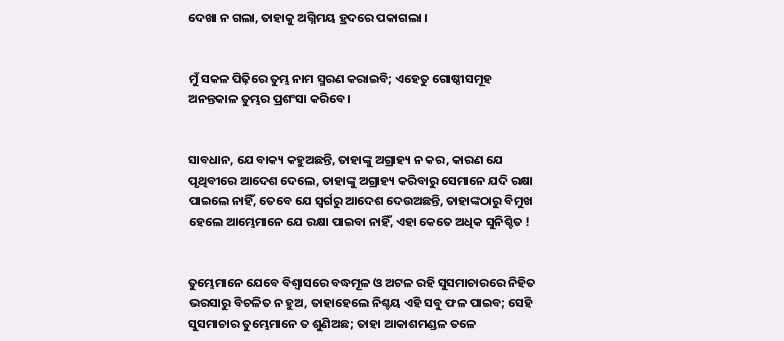ଦେଖା ନ ଗଲା, ତାହାକୁ ଅଗ୍ନିମୟ ହ୍ରଦରେ ପକାଗଲା ।


ମୁଁ ସକଳ ପିଢ଼ିରେ ତୁମ୍ଭ ନାମ ସ୍ମରଣ କରାଇବି; ଏହେତୁ ଗୋଷ୍ଠୀସମୂହ ଅନନ୍ତକାଳ ତୁମ୍ଭର ପ୍ରଶଂସା କରିବେ।


ସାବଧାନ, ଯେ ବାକ୍ୟ କହୁଅଛନ୍ତି, ତାହାଙ୍କୁ ଅଗ୍ରାହ୍ୟ ନ କର, କାରଣ ଯେ ପୃଥିବୀରେ ଆଦେଶ ଦେଲେ, ତାହାଙ୍କୁ ଅଗ୍ରାହ୍ୟ କରିବାରୁ ସେମାନେ ଯଦି ରକ୍ଷା ପାଇଲେ ନାହିଁ, ତେବେ ଯେ ସ୍ୱର୍ଗରୁ ଆଦେଶ ଦେଉଅଛନ୍ତି, ତାହାଙ୍କଠାରୁ ବିମୁଖ ହେଲେ ଆମ୍ଭେମାନେ ଯେ ରକ୍ଷା ପାଇବା ନାହିଁ, ଏହା କେତେ ଅଧିକ ସୁନିଶ୍ଚିତ !


ତୁମ୍ଭେମାନେ ଯେବେ ବିଶ୍ୱାସରେ ବଦ୍ଧମୂଳ ଓ ଅଟଳ ରହି ସୁସମାଚାରରେ ନିହିତ ଭରସାରୁ ବିଚଳିତ ନ ହୁଅ, ତାହାହେଲେ ନିଶ୍ଚୟ ଏହି ସବୁ ଫଳ ପାଇବ; ସେହି ସୁସମାଚାର ତୁମ୍ଭେମାନେ ତ ଶୁଣିଅଛ; ତାହା ଆକାଶମଣ୍ଡଳ ତଳେ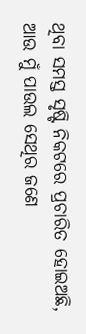ଥିବା ସମସ୍ତ ସୃଷ୍ଟି ନିକଟରେ ପ୍ରଚାରିତ ହୋଇଅଛି, ଆଉ ମୁଁ ପାଉଲ ସେଥିର ଜଣେ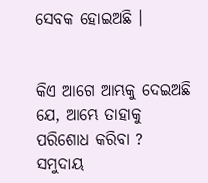ସେବକ ହୋଇଅଛି ।


କିଏ ଆଗେ ଆମ୍ଭକୁ ଦେଇଅଛି ଯେ, ଆମ୍ଭେ ତାହାକୁ ପରିଶୋଧ କରିବା ? ସମୁଦାୟ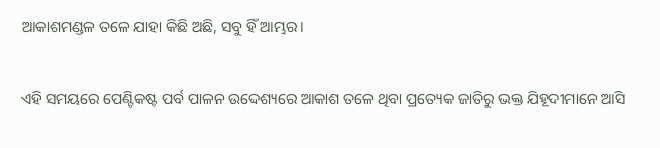ଆକାଶମଣ୍ଡଳ ତଳେ ଯାହା କିଛି ଅଛି, ସବୁ ହିଁ ଆମ୍ଭର।


ଏହି ସମୟରେ ପେଣ୍ଟିକଷ୍ଟ ପର୍ବ ପାଳନ ଉଦ୍ଦେଶ୍ୟରେ ଆକାଶ ତଳେ ଥିବା ପ୍ରତ୍ୟେକ ଜାତିରୁ ଭକ୍ତ ଯିହୂଦୀମାନେ ଆସି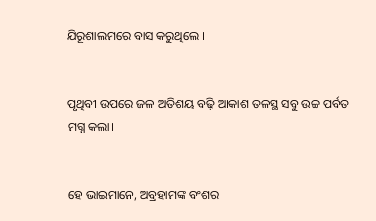ଯିରୂଶାଲମରେ ବାସ କରୁଥିଲେ ।


ପୃଥିବୀ ଉପରେ ଜଳ ଅତିଶୟ ବଢ଼ି ଆକାଶ ତଳସ୍ଥ ସବୁ ଉଚ୍ଚ ପର୍ବତ ମଗ୍ନ କଲା।


ହେ ଭାଇମାନେ, ଅବ୍ରହାମଙ୍କ ବଂଶର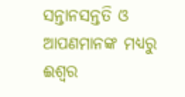ସନ୍ତାନସନ୍ତତି ଓ ଆପଣମାନଙ୍କ ମଧ୍ୟରୁ ଈଶ୍ୱର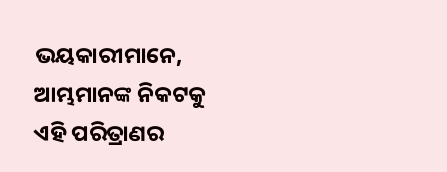ଭୟକାରୀମାନେ, ଆମ୍ଭମାନଙ୍କ ନିକଟକୁ ଏହି ପରିତ୍ରାଣର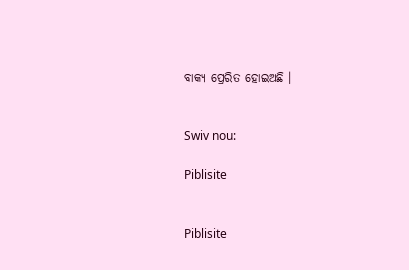ବାକ୍ୟ ପ୍ରେରିତ ହୋଇଅଛି ।


Swiv nou:

Piblisite


Piblisite